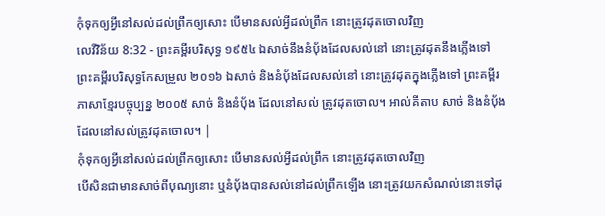កុំទុកឲ្យអ្វីនៅសល់ដល់ព្រឹកឲ្យសោះ បើមានសល់អ្វីដល់ព្រឹក នោះត្រូវដុតចោលវិញ
លេវីវិន័យ 8:32 - ព្រះគម្ពីរបរិសុទ្ធ ១៩៥៤ ឯសាច់នឹងនំបុ័ងដែលសល់នៅ នោះត្រូវដុតនឹងភ្លើងទៅ ព្រះគម្ពីរបរិសុទ្ធកែសម្រួល ២០១៦ ឯសាច់ និងនំបុ័ងដែលសល់នៅ នោះត្រូវដុតក្នុងភ្លើងទៅ ព្រះគម្ពីរភាសាខ្មែរបច្ចុប្បន្ន ២០០៥ សាច់ និងនំប៉័ង ដែលនៅសល់ ត្រូវដុតចោល។ អាល់គីតាប សាច់ និងនំបុ័ងដែលនៅសល់ត្រូវដុតចោល។ |
កុំទុកឲ្យអ្វីនៅសល់ដល់ព្រឹកឲ្យសោះ បើមានសល់អ្វីដល់ព្រឹក នោះត្រូវដុតចោលវិញ
បើសិនជាមានសាច់ពីបុណ្យនោះ ឬនំបុ័ងបានសល់នៅដល់ព្រឹកឡើង នោះត្រូវយកសំណល់នោះទៅដុ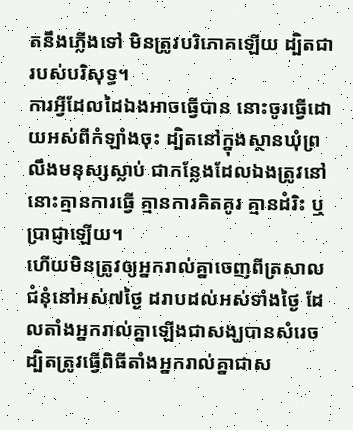តនឹងភ្លើងទៅ មិនត្រូវបរិភោគឡើយ ដ្បិតជារបស់បរិសុទ្ធ។
ការអ្វីដែលដៃឯងអាចធ្វើបាន នោះចូរធ្វើដោយអស់ពីកំឡាំងចុះ ដ្បិតនៅក្នុងស្ថានឃុំព្រលឹងមនុស្សស្លាប់ ជាកន្លែងដែលឯងត្រូវនៅ នោះគ្មានការធ្វើ គ្មានការគិតគូរ គ្មានដំរិះ ឬប្រាជ្ញាឡើយ។
ហើយមិនត្រូវឲ្យអ្នករាល់គ្នាចេញពីត្រសាលជំនុំនៅអស់៧ថ្ងៃ ដរាបដល់អស់ទាំងថ្ងៃ ដែលតាំងអ្នករាល់គ្នាឡើងជាសង្ឃបានសំរេច ដ្បិតត្រូវធ្វើពិធីតាំងអ្នករាល់គ្នាជាស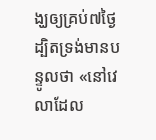ង្ឃឲ្យគ្រប់៧ថ្ងៃ
ដ្បិតទ្រង់មានបន្ទូលថា «នៅវេលាដែល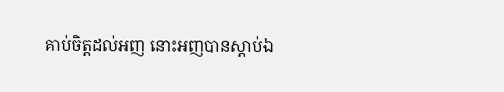គាប់ចិត្តដល់អញ នោះអញបានស្តាប់ឯ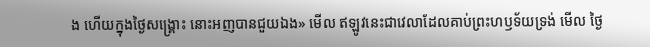ង ហើយក្នុងថ្ងៃសង្គ្រោះ នោះអញបានជួយឯង» មើល ឥឡូវនេះជាវេលាដែលគាប់ព្រះហឫទ័យទ្រង់ មើល ថ្ងៃ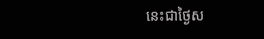នេះជាថ្ងៃស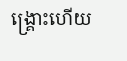ង្គ្រោះហើយ